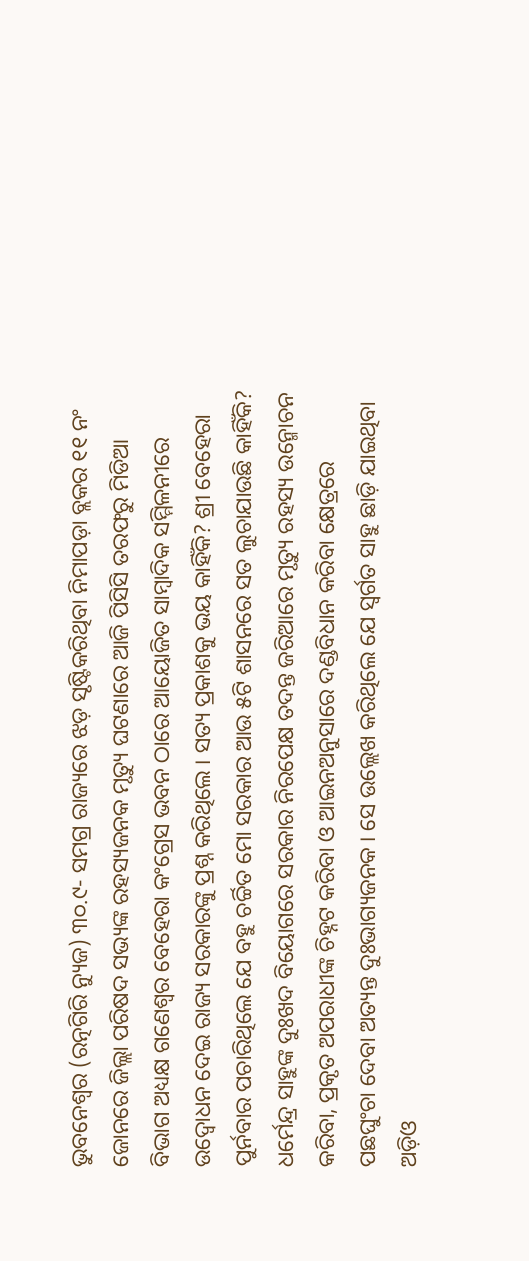ଭୁବନେଶ୍ୱର (ରତ୍ନଗିରି ନ୍ୟୁଜ) ୩୦.୯- ସମଗ୍ର ରାଜ୍ୟରେ ଝଡ଼ ସୃଷ୍ଟିକରିଥିବା ନିମାପଡ଼ା ବ୍ଲକର ୧୧ ନଂ ଜୋନରେ ଜିଲ୍ଲା ପରିଷଦ ସଭ୍ୟଙ୍କ ରହସ୍ୟଜନକ ମୃତ୍ୟୁ ଘଟଣାରେ ଆଜି ପିସିସି ତରଫରୁ ମିଡିଆ ବିଭାଗ ଅଧ୍ୟକ୍ଷ ଗଣେଶ୍ୱର ବେହେରା କଂଗ୍ରେସ ଭବନ ଠାରେ ଆୟୋଜିତ ସାମ୍ବାଦିକ ସମ୍ମିଳନୀରେ ଉଦ୍ବୋଧନ ଦେଇ ରାଜ୍ୟ ସରକାରଙ୍କୁ ପ୍ରଶ୍ନ କରିଥିଲେ । ସତ୍ୟ ପ୍ରକାଶକୁ ଭୟ କାହିଁକି? ଶ୍ରୀ ବେହେରା ପୁର୍ନବାର ପଚାରିଥିଲେ ଯେ ବହୁ ଚର୍ଚ୍ଚିତ ମୋ ସରକାର ଆଉ ୫ଟି ଶାସନରେ ସତ ଲୁଚାଯାଉଛି କାହିଁକି?
ଧର୍ମେନ୍ଦ୍ର ସାହୁଙ୍କ ଦୁଃଖଦ ବିୟୋଗରେ ସରକାର ନିରପେକ୍ଷ ତଦନ୍ତ ଜରିଆରେ ମୃତ୍ୟୁ ରହସ୍ୟ ଉନ୍ମୋଚନ କରିବା, ପ୍ରକୃତ ଅପରାଧୀଙ୍କ ଚିହ୍ନଟ କରିବା ଓ ଆଇନଅନୁସାରେ ଦଣ୍ଡବିଧାନ କରିବା କ୍ଷେତ୍ରରେ ପଛଘୁଂଚା ଦେବା ଅତ୍ୟନ୍ତ ଦୁଃଭାଗ୍ୟଜନକ । ସେ ଉଲ୍ଲେଖ କରିଥିଲେ ଯେ ସ୍ୱର୍ଗତ ସାହୁ ଛାଡ଼ି ଯାଇଥିବା ଅଡ଼ିଓ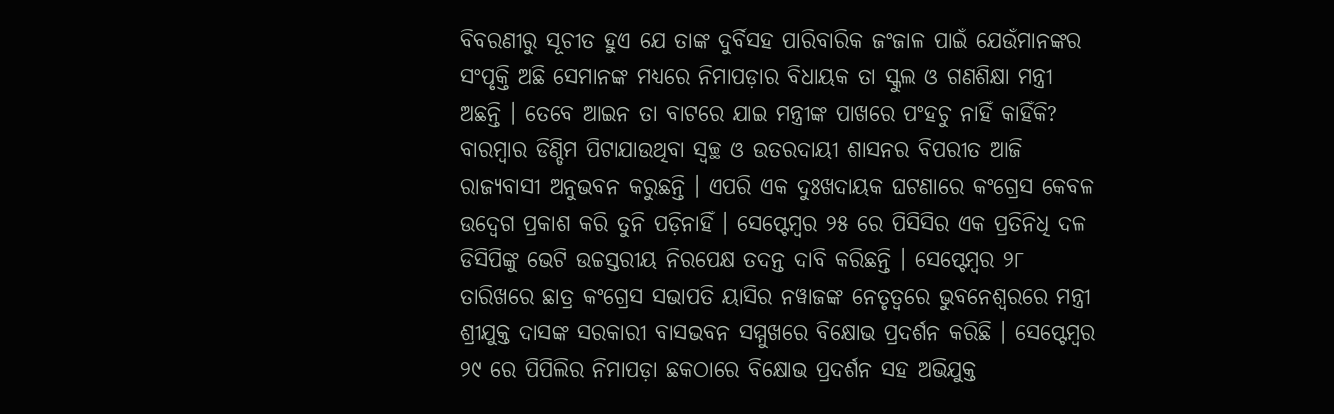ବିବରଣୀରୁ ସୂଚୀତ ହୁଏ ଯେ ତାଙ୍କ ଦୁର୍ବିସହ ପାରିବାରିକ ଜଂଜାଳ ପାଇଁ ଯେଉଁମାନଙ୍କର ସଂପୃକ୍ତି ଅଛି ସେମାନଙ୍କ ମଧ୍ୟରେ ନିମାପଡ଼ାର ବିଧାୟକ ତା ସ୍କୁଲ ଓ ଗଣଶିକ୍ଷା ମନ୍ତ୍ରୀ ଅଛନ୍ତି । ତେବେ ଆଇନ ତା ବାଟରେ ଯାଇ ମନ୍ତ୍ରୀଙ୍କ ପାଖରେ ପଂହଚୁ ନାହିଁ କାହିଁକି? ବାରମ୍ବାର ଡିଣ୍ଡିମ ପିଟାଯାଉଥିବା ସ୍ୱଚ୍ଛ ଓ ଉତରଦାୟୀ ଶାସନର ବିପରୀତ ଆଜି ରାଜ୍ୟବାସୀ ଅନୁଭବନ କରୁଛନ୍ତି । ଏପରି ଏକ ଦୁଃଖଦାୟକ ଘଟଣାରେ କଂଗ୍ରେସ କେବଳ ଉଦ୍ବେଗ ପ୍ରକାଶ କରି ତୁନି ପଡ଼ିନାହିଁ । ସେପ୍ଟେମ୍ବର ୨୫ ରେ ପିସିସିର ଏକ ପ୍ରତିନିଧି ଦଳ ଡିସିପିଙ୍କୁ ଭେଟି ଉଚ୍ଚସ୍ତରୀୟ ନିରପେକ୍ଷ ତଦନ୍ତ ଦାବି କରିଛନ୍ତି । ସେପ୍ଟେମ୍ବର ୨୮ ତାରିଖରେ ଛାତ୍ର କଂଗ୍ରେସ ସଭାପତି ୟାସିର ନୱାଜଙ୍କ ନେତୃତ୍ୱରେ ଭୁବନେଶ୍ୱରରେ ମନ୍ତ୍ରୀ ଶ୍ରୀଯୁକ୍ତ ଦାସଙ୍କ ସରକାରୀ ବାସଭବନ ସମ୍ମୁଖରେ ବିକ୍ଷୋଭ ପ୍ରଦର୍ଶନ କରିଛି । ସେପ୍ଟେମ୍ବର ୨୯ ରେ ପିପିଲିର ନିମାପଡ଼ା ଛକଠାରେ ବିକ୍ଷୋଭ ପ୍ରଦର୍ଶନ ସହ ଅଭିଯୁକ୍ତ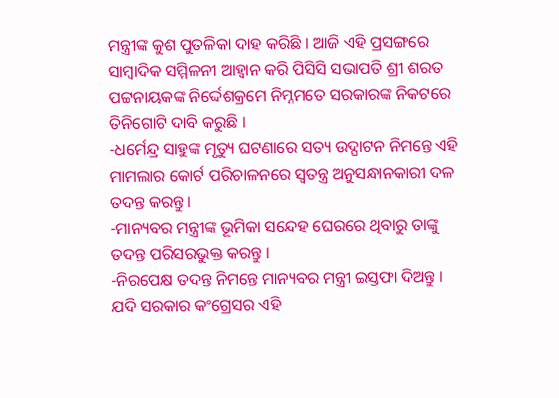ମନ୍ତ୍ରୀଙ୍କ କୁଶ ପୁତଳିକା ଦାହ କରିଛି । ଆଜି ଏହି ପ୍ରସଙ୍ଗରେ ସାମ୍ବାଦିକ ସମ୍ମିଳନୀ ଆହ୍ୱାନ କରି ପିସିସି ସଭାପତି ଶ୍ରୀ ଶରତ ପଟ୍ଟନାୟକଙ୍କ ନିର୍ଦ୍ଦେଶକ୍ରମେ ନିମ୍ନମତେ ସରକାରଙ୍କ ନିକଟରେ ତିନିଗୋଟି ଦାବି କରୁଛି ।
-ଧର୍ମେନ୍ଦ୍ର ସାହୁଙ୍କ ମୃତ୍ୟୁ ଘଟଣାରେ ସତ୍ୟ ଉଦ୍ଘାଟନ ନିମନ୍ତେ ଏହି ମାମଲାର କୋର୍ଟ ପରିଚାଳନରେ ସ୍ୱତନ୍ତ୍ର ଅନୁସନ୍ଧାନକାରୀ ଦଳ ତଦନ୍ତ କରନ୍ତୁ ।
-ମାନ୍ୟବର ମନ୍ତ୍ରୀଙ୍କ ଭୂମିକା ସନ୍ଦେହ ଘେରରେ ଥିବାରୁ ତାଙ୍କୁ ତଦନ୍ତ ପରିସରଭୁକ୍ତ କରନ୍ତୁ ।
-ନିରପେକ୍ଷ ତଦନ୍ତ ନିମନ୍ତେ ମାନ୍ୟବର ମନ୍ତ୍ରୀ ଇସ୍ତଫା ଦିଅନ୍ତୁ ।
ଯଦି ସରକାର କଂଗ୍ରେସର ଏହି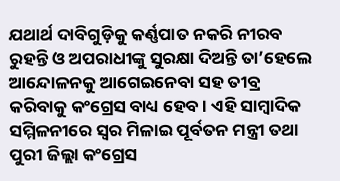ଯଥାର୍ଥ ଦାବିଗୁଡ଼ିକୁ କର୍ଣ୍ଣପାତ ନକରି ନୀରବ ରୁହନ୍ତି ଓ ଅପରାଧୀଙ୍କୁ ସୁରକ୍ଷା ଦିଅନ୍ତି ତା’ହେଲେ ଆନ୍ଦୋଳନକୁ ଆଗେଇନେବା ସହ ତୀବ୍ର କରିବାକୁ କଂଗ୍ରେସ ବାଧ୍ୟ ହେବ । ଏହି ସାମ୍ବାଦିକ ସମ୍ମିଳନୀରେ ସ୍ୱର ମିଳାଇ ପୂର୍ବତନ ମନ୍ତ୍ରୀ ତଥା ପୁରୀ ଜିଲ୍ଲା କଂଗ୍ରେସ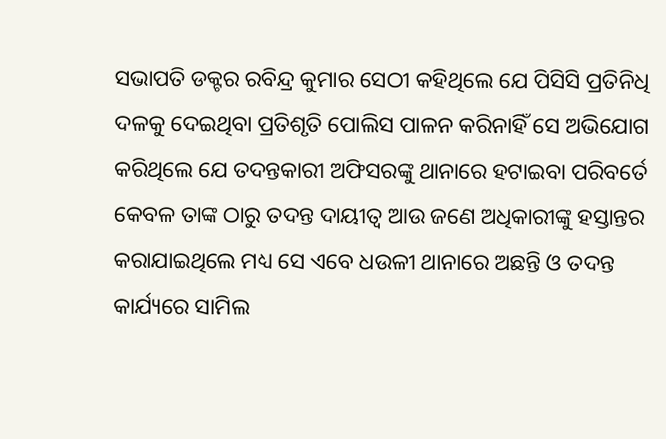ସଭାପତି ଡକ୍ଟର ରବିନ୍ଦ୍ର କୁମାର ସେଠୀ କହିଥିଲେ ଯେ ପିସିସି ପ୍ରତିନିଧି ଦଳକୁ ଦେଇଥିବା ପ୍ରତିଶୃତି ପୋଲିସ ପାଳନ କରିନାହିଁ ସେ ଅଭିଯୋଗ କରିଥିଲେ ଯେ ତଦନ୍ତକାରୀ ଅଫିସରଙ୍କୁ ଥାନାରେ ହଟାଇବା ପରିବର୍ତେ କେବଳ ତାଙ୍କ ଠାରୁ ତଦନ୍ତ ଦାୟୀତ୍ୱ ଆଉ ଜଣେ ଅଧିକାରୀଙ୍କୁ ହସ୍ତାନ୍ତର କରାଯାଇଥିଲେ ମଧ୍ୟ ସେ ଏବେ ଧଉଳୀ ଥାନାରେ ଅଛନ୍ତି ଓ ତଦନ୍ତ କାର୍ଯ୍ୟରେ ସାମିଲ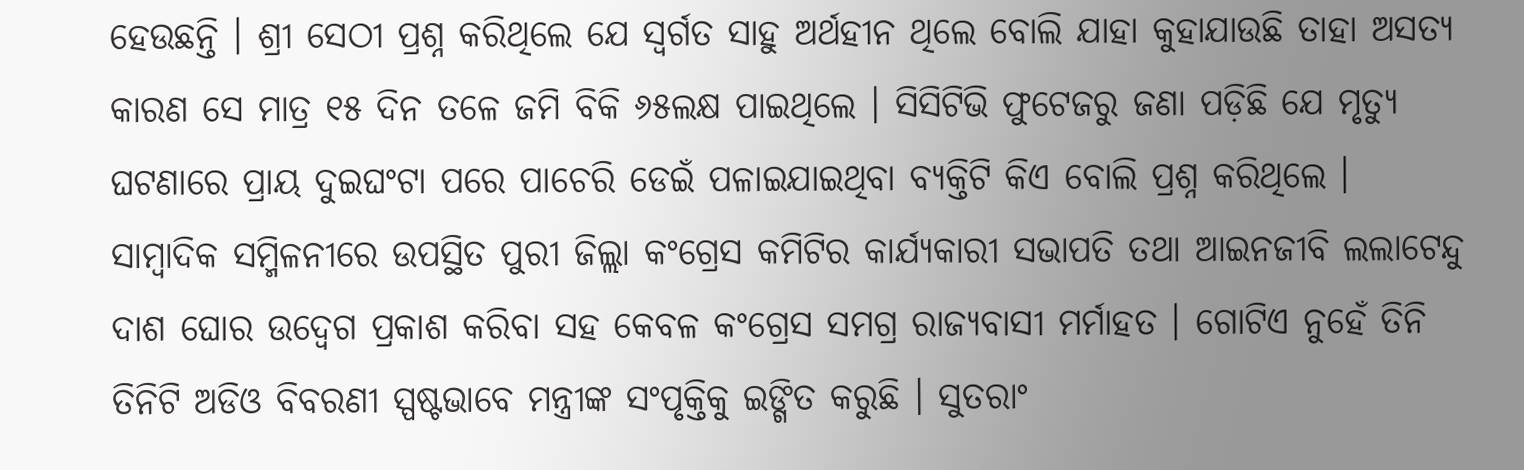ହେଉଛନ୍ତି । ଶ୍ରୀ ସେଠୀ ପ୍ରଶ୍ନ କରିଥିଲେ ଯେ ସ୍ୱର୍ଗତ ସାହୁ ଅର୍ଥହୀନ ଥିଲେ ବୋଲି ଯାହା କୁହାଯାଉଛି ତାହା ଅସତ୍ୟ କାରଣ ସେ ମାତ୍ର ୧୫ ଦିନ ତଳେ ଜମି ବିକି ୬୫ଲକ୍ଷ ପାଇଥିଲେ । ସିସିଟିଭି ଫୁଟେଜରୁ ଜଣା ପଡ଼ିଛି ଯେ ମୃତ୍ୟୁ ଘଟଣାରେ ପ୍ରାୟ ଦୁଇଘଂଟା ପରେ ପାଚେରି ଡେଇଁ ପଳାଇଯାଇଥିବା ବ୍ୟକ୍ତିଟି କିଏ ବୋଲି ପ୍ରଶ୍ନ କରିଥିଲେ ।
ସାମ୍ବାଦିକ ସମ୍ମିଳନୀରେ ଉପସ୍ଥିତ ପୁରୀ ଜିଲ୍ଲା କଂଗ୍ରେସ କମିଟିର କାର୍ଯ୍ୟକାରୀ ସଭାପତି ତଥା ଆଇନଜୀବି ଲଲାଟେନ୍ଦୁ ଦାଶ ଘୋର ଉଦ୍ବେଗ ପ୍ରକାଶ କରିବା ସହ କେବଳ କଂଗ୍ରେସ ସମଗ୍ର ରାଜ୍ୟବାସୀ ମର୍ମାହତ । ଗୋଟିଏ ନୁହେଁ ତିନି ତିନିଟି ଅଡିଓ ବିବରଣୀ ସ୍ପଷ୍ଟଭାବେ ମନ୍ତ୍ରୀଙ୍କ ସଂପୃକ୍ତିକୁ ଇଙ୍ଗିତ କରୁଛି । ସୁତରାଂ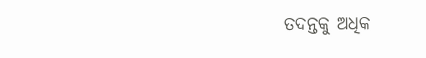ତଦନ୍ତକୁ ଅଧିକ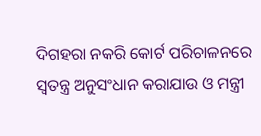ଦିଗହରା ନକରି କୋର୍ଟ ପରିଚାଳନରେ ସ୍ୱତନ୍ତ୍ର ଅନୁସଂଧାନ କରାଯାଉ ଓ ମନ୍ତ୍ରୀ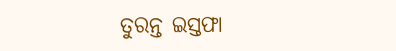ତୁରନ୍ତ ଇସ୍ତଫା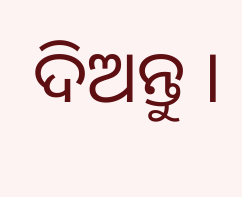ଦିଅନ୍ତୁ ।